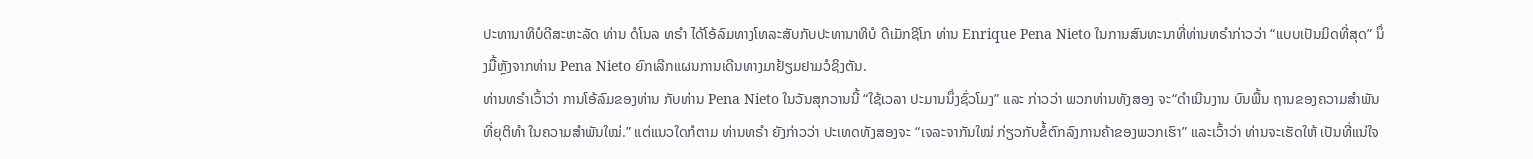ປະທານາທິບໍດີສະຫະລັດ ທ່ານ ດໍໂນລ ທຣຳ ໄດ້ໂອ້ລົມທາງໂທລະສັບກັບປະທານາທິບໍ ດີເມັກຊິໂກ ທ່ານ Enrique Pena Nieto ໃນການສົນທະນາທີ່ທ່ານທຣຳກ່າວວ່າ “ແບບເປັນມິດທີ່ສຸດ” ນຶ່ງມື້ຫຼັງຈາກທ່ານ Pena Nieto ຍົກເລີກແຜນການເດີນທາງມາຢ້ຽມຢາມວໍຊິງຕັນ.
ທ່ານທຣຳເວົ້າວ່າ ການໂອ້ລົມຂອງທ່ານ ກັບທ່ານ Pena Nieto ໃນວັນສຸກວານນີ້ “ໃຊ້ເວລາ ປະມານນຶ່ງຊົ່ວໂມງ” ແລະ ກ່າວວ່າ ພວກທ່ານທັງສອງ ຈະ“ດຳເນີນງານ ບົນພື້ນ ຖານຂອງຄວາມສຳພັນທີ່ຍຸຕິທຳ ໃນຄວາມສຳພັນໃໝ່.” ແຕ່ແນວໃດກໍຕາມ ທ່ານທຣຳ ຍັງກ່າວວ່າ ປະເທດທັງສອງຈະ “ເຈລະຈາກັນໃໝ່ ກ່ຽວກັບຂໍ້ຕົກລົງການຄ້າຂອງພວກເຮົາ” ແລະເວົ້າວ່າ ທ່ານຈະເຮັດໃຫ້ ເປັນທີ່ແນ່ໃຈ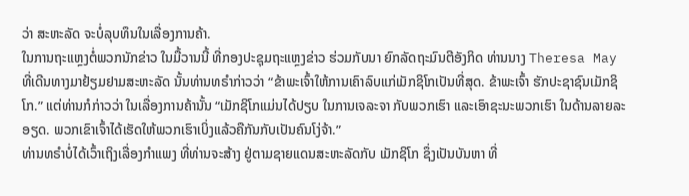ວ່າ ສະຫະລັດ ຈະບໍ່ລຸບທຶນໃນເລື່ອງການຄ້າ.
ໃນການຖະແຫຼງຕໍ່ພວກນັກຂ່າວ ໃນມື້ວານນີ້ ທີ່ກອງປະຊຸມຖະແຫຼງຂ່າວ ຮ່ວມກັບນາ ຍົກລັດຖະມົນຕີອັງກິດ ທ່ານນາງ Theresa May ທີ່ເດີນທາງມາຢ້ຽມຢາມສະຫະລັດ ນັ້ນທ່ານທຣຳກ່າວວ່າ “ຂ້າພະເຈົ້າໃຫ້ການເຄົາລົບແກ່ເມັກຊິໂກເປັນທີ່ສຸດ. ຂ້າພະເຈົ້າ ຮັກປະຊາຊົນເມັກຊິໂກ.” ແຕ່ທ່ານກໍກ່າວວ່າ ໃນເລື່ອງການຄ້ານັ້ນ “ເມັກຊິໂກແມ່ນໄດ້ປຽບ ໃນການເຈລະຈາ ກັບພວກເຮົາ ແລະເອົາຊະນະພວກເຮົາ ໃນດ້ານລາຍລະອຽດ. ພວກເຂົາເຈົ້າໄດ້ເຮັດໃຫ້ພວກເຮົາເບິ່ງແລ້ວຄືກັນກັບເປັນຄົນໂງ່ຈ້າ.”
ທ່ານທຣຳບໍ່ໄດ້ເວົ້າເຖິງເລື່ອງກຳແພງ ທີ່ທ່ານຈະສ້າງ ຢູ່ຕາມຊາຍແດນສະຫະລັດກັບ ເມັກຊິໂກ ຊຶ່ງເປັນບັນຫາ ທີ່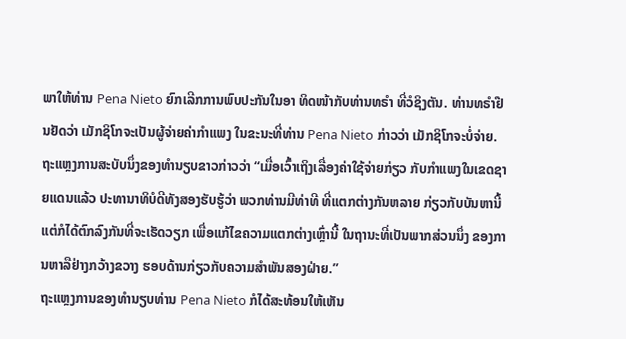ພາໃຫ້ທ່ານ Pena Nieto ຍົກເລີກການພົບປະກັນໃນອາ ທິດໜ້າກັບທ່ານທຣຳ ທີ່ວໍຊິງຕັນ. ທ່ານທຣຳຢືນຢັດວ່າ ເມັກຊິໂກຈະເປັນຜູ້ຈ່າຍຄ່າກຳແພງ ໃນຂະນະທີ່ທ່ານ Pena Nieto ກ່າວວ່າ ເມັກຊິໂກຈະບໍ່ຈ່າຍ.
ຖະແຫຼງການສະບັບນຶ່ງຂອງທຳນຽບຂາວກ່າວວ່າ “ເມື່ອເວົ້າເຖິງເລື່ອງຄ່າໃຊ້ຈ່າຍກ່ຽວ ກັບກຳແພງໃນເຂດຊາຍແດນແລ້ວ ປະທານາທິບໍດີທັງສອງຮັບຮູ້ວ່າ ພວກທ່ານມີທ່າທີ ທີ່ແຕກຕ່າງກັນຫລາຍ ກ່ຽວກັບບັນຫານີ້ ແຕ່ກໍໄດ້ຕົກລົງກັນທີ່ຈະເຮັດວຽກ ເພື່ອແກ້ໄຂຄວາມແຕກຕ່າງເຫຼົ່ານີ້ ໃນຖານະທີ່ເປັນພາກສ່ວນນຶ່ງ ຂອງການຫາລືຢ່າງກວ້າງຂວາງ ຮອບດ້ານກ່ຽວກັບຄວາມສຳພັນສອງຝ່າຍ.”
ຖະແຫຼງການຂອງທຳນຽບທ່ານ Pena Nieto ກໍໄດ້ສະທ້ອນໃຫ້ເຫັນ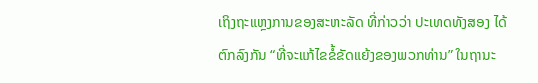ເຖິງຖະແຫຼງການຂອງສະຫະລັດ ທີ່ກ່າວວ່າ ປະເທດທັງສອງ ໄດ້ຕົກລົງກັນ “ທີ່ຈະແກ້ໄຂຂໍ້ຂັດແຍ້ງຂອງພວກທ່ານ” ໃນຖານະ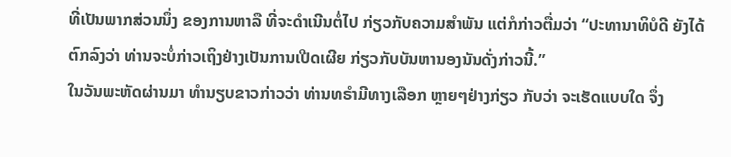ທີ່ເປັນພາກສ່ວນນຶ່ງ ຂອງການຫາລື ທີ່ຈະດຳເນີນຕໍ່ໄປ ກ່ຽວກັບຄວາມສຳພັນ ແຕ່ກໍກ່າວຕື່ມວ່າ “ປະທານາທິບໍດີ ຍັງໄດ້ຕົກລົງວ່າ ທ່ານຈະບໍ່ກ່າວເຖິງຢ່າງເປັນການເປີດເຜີຍ ກ່ຽວກັບບັນຫານອງນັນດັ່ງກ່າວນີ້.”
ໃນວັນພະຫັດຜ່ານມາ ທຳນຽບຂາວກ່າວວ່າ ທ່ານທຣຳມີທາງເລືອກ ຫຼາຍໆຢ່າງກ່ຽວ ກັບວ່າ ຈະເຮັດແບບໃດ ຈຶ່ງ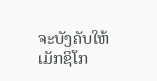ຈະບັງຄັບໃຫ້ເມັກຊິໂກ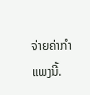ຈ່າຍຄ່າກຳແພງນີ້.